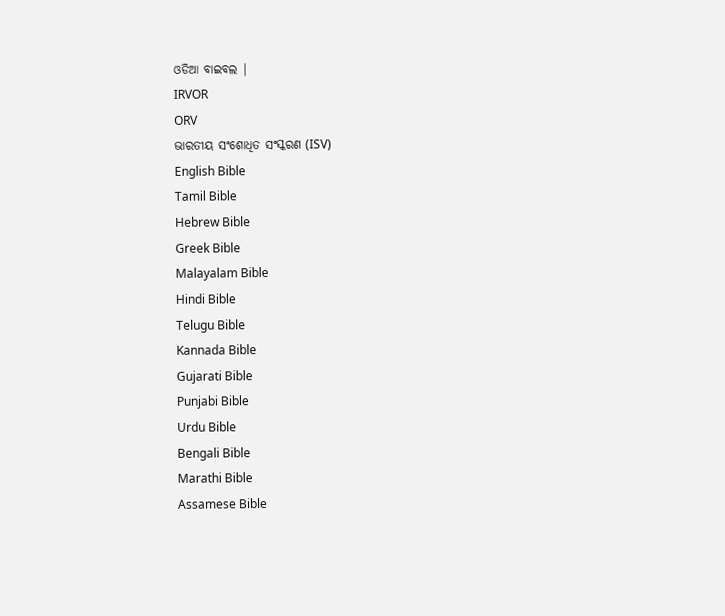ଓଡିଆ ବାଇବଲ |
IRVOR
ORV
ଭାରତୀୟ ସଂଶୋଧିତ ସଂସ୍କରଣ (ISV)
English Bible
Tamil Bible
Hebrew Bible
Greek Bible
Malayalam Bible
Hindi Bible
Telugu Bible
Kannada Bible
Gujarati Bible
Punjabi Bible
Urdu Bible
Bengali Bible
Marathi Bible
Assamese Bible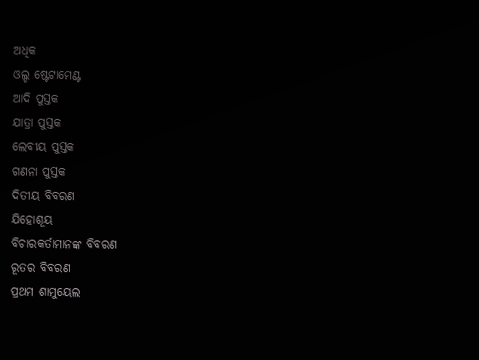ଅଧିକ
ଓଲ୍ଡ ଷ୍ଟେଟାମେଣ୍ଟ
ଆଦି ପୁସ୍ତକ
ଯାତ୍ରା ପୁସ୍ତକ
ଲେବୀୟ ପୁସ୍ତକ
ଗଣନା ପୁସ୍ତକ
ଦିତୀୟ ବିବରଣ
ଯିହୋଶୂୟ
ବିଚାରକର୍ତାମାନଙ୍କ ବିବରଣ
ରୂତର ବିବରଣ
ପ୍ରଥମ ଶାମୁୟେଲ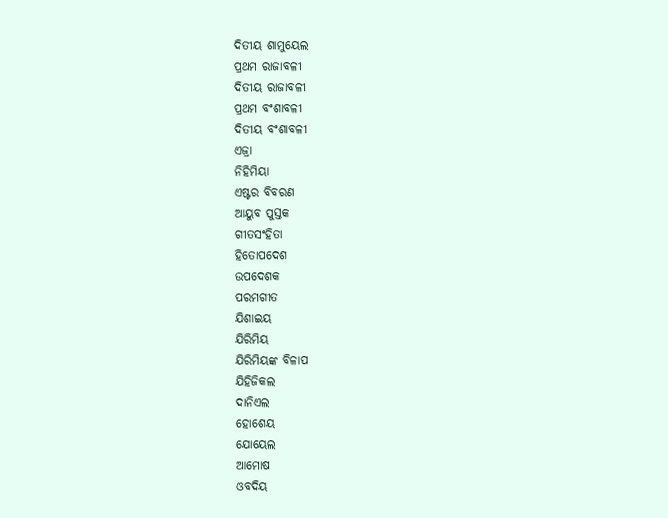ଦିତୀୟ ଶାମୁୟେଲ
ପ୍ରଥମ ରାଜାବଳୀ
ଦିତୀୟ ରାଜାବଳୀ
ପ୍ରଥମ ବଂଶାବଳୀ
ଦିତୀୟ ବଂଶାବଳୀ
ଏଜ୍ରା
ନିହିମିୟା
ଏଷ୍ଟର ବିବରଣ
ଆୟୁବ ପୁସ୍ତକ
ଗୀତସଂହିତା
ହିତୋପଦେଶ
ଉପଦେଶକ
ପରମଗୀତ
ଯିଶାଇୟ
ଯିରିମିୟ
ଯିରିମିୟଙ୍କ ବିଳାପ
ଯିହିଜିକଲ
ଦାନିଏଲ
ହୋଶେୟ
ଯୋୟେଲ
ଆମୋଷ
ଓବଦିୟ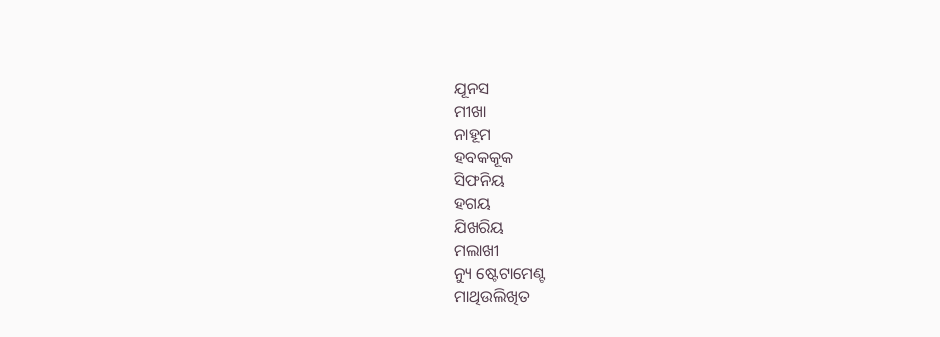ଯୂନସ
ମୀଖା
ନାହୂମ
ହବକକୂକ
ସିଫନିୟ
ହଗୟ
ଯିଖରିୟ
ମଲାଖୀ
ନ୍ୟୁ ଷ୍ଟେଟାମେଣ୍ଟ
ମାଥିଉଲିଖିତ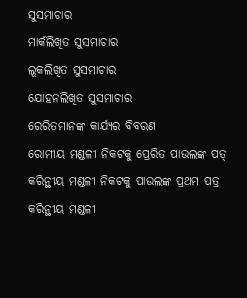ସୁସମାଚାର
ମାର୍କଲିଖିତ ସୁସମାଚାର
ଲୂକଲିଖିତ ସୁସମାଚାର
ଯୋହନଲିଖିତ ସୁସମାଚାର
ରେରିତମାନଙ୍କ କାର୍ଯ୍ୟର ବିବରଣ
ରୋମୀୟ ମଣ୍ଡଳୀ ନିକଟକୁ ପ୍ରେରିତ ପାଉଲଙ୍କ ପତ୍
କରିନ୍ଥୀୟ ମଣ୍ଡଳୀ ନିକଟକୁ ପାଉଲଙ୍କ ପ୍ରଥମ ପତ୍ର
କରିନ୍ଥୀୟ ମଣ୍ଡଳୀ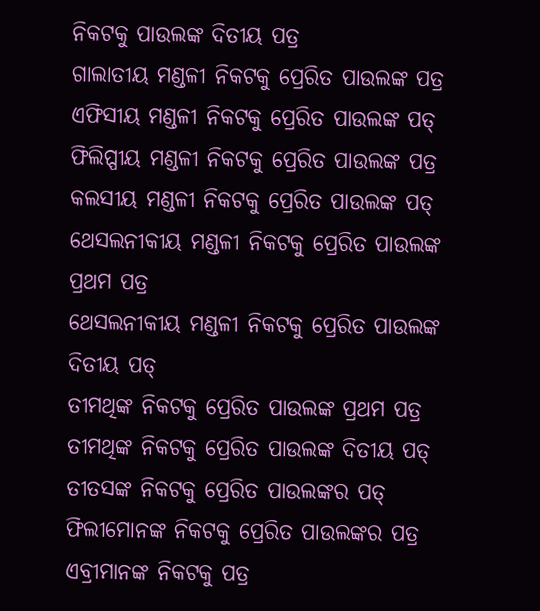ନିକଟକୁ ପାଉଲଙ୍କ ଦିତୀୟ ପତ୍ର
ଗାଲାତୀୟ ମଣ୍ଡଳୀ ନିକଟକୁ ପ୍ରେରିତ ପାଉଲଙ୍କ ପତ୍ର
ଏଫିସୀୟ ମଣ୍ଡଳୀ ନିକଟକୁ ପ୍ରେରିତ ପାଉଲଙ୍କ ପତ୍
ଫିଲିପ୍ପୀୟ ମଣ୍ଡଳୀ ନିକଟକୁ ପ୍ରେରିତ ପାଉଲଙ୍କ ପତ୍ର
କଲସୀୟ ମଣ୍ଡଳୀ ନିକଟକୁ ପ୍ରେରିତ ପାଉଲଙ୍କ ପତ୍
ଥେସଲନୀକୀୟ ମଣ୍ଡଳୀ ନିକଟକୁ ପ୍ରେରିତ ପାଉଲଙ୍କ ପ୍ରଥମ ପତ୍ର
ଥେସଲନୀକୀୟ ମଣ୍ଡଳୀ ନିକଟକୁ ପ୍ରେରିତ ପାଉଲଙ୍କ ଦିତୀୟ ପତ୍
ତୀମଥିଙ୍କ ନିକଟକୁ ପ୍ରେରିତ ପାଉଲଙ୍କ ପ୍ରଥମ ପତ୍ର
ତୀମଥିଙ୍କ ନିକଟକୁ ପ୍ରେରିତ ପାଉଲଙ୍କ ଦିତୀୟ ପତ୍
ତୀତସଙ୍କ ନିକଟକୁ ପ୍ରେରିତ ପାଉଲଙ୍କର ପତ୍
ଫିଲୀମୋନଙ୍କ ନିକଟକୁ ପ୍ରେରିତ ପାଉଲଙ୍କର ପତ୍ର
ଏବ୍ରୀମାନଙ୍କ ନିକଟକୁ ପତ୍ର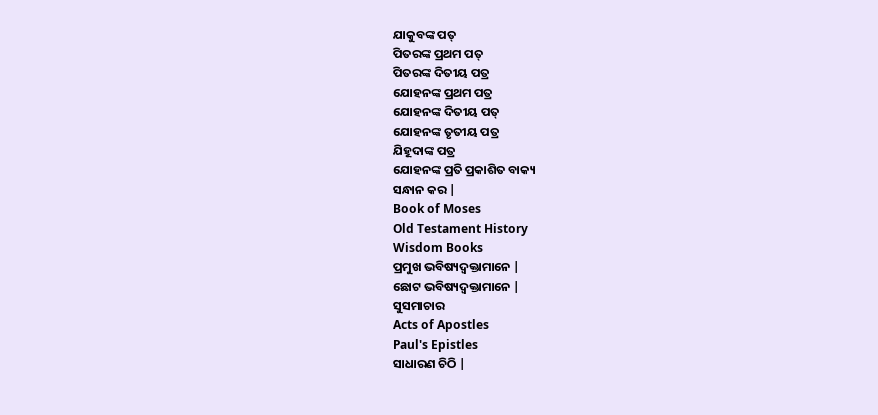ଯାକୁବଙ୍କ ପତ୍
ପିତରଙ୍କ ପ୍ରଥମ ପତ୍
ପିତରଙ୍କ ଦିତୀୟ ପତ୍ର
ଯୋହନଙ୍କ ପ୍ରଥମ ପତ୍ର
ଯୋହନଙ୍କ ଦିତୀୟ ପତ୍
ଯୋହନଙ୍କ ତୃତୀୟ ପତ୍ର
ଯିହୂଦାଙ୍କ ପତ୍ର
ଯୋହନଙ୍କ ପ୍ରତି ପ୍ରକାଶିତ ବାକ୍ୟ
ସନ୍ଧାନ କର |
Book of Moses
Old Testament History
Wisdom Books
ପ୍ରମୁଖ ଭବିଷ୍ୟଦ୍ବକ୍ତାମାନେ |
ଛୋଟ ଭବିଷ୍ୟଦ୍ବକ୍ତାମାନେ |
ସୁସମାଚାର
Acts of Apostles
Paul's Epistles
ସାଧାରଣ ଚିଠି |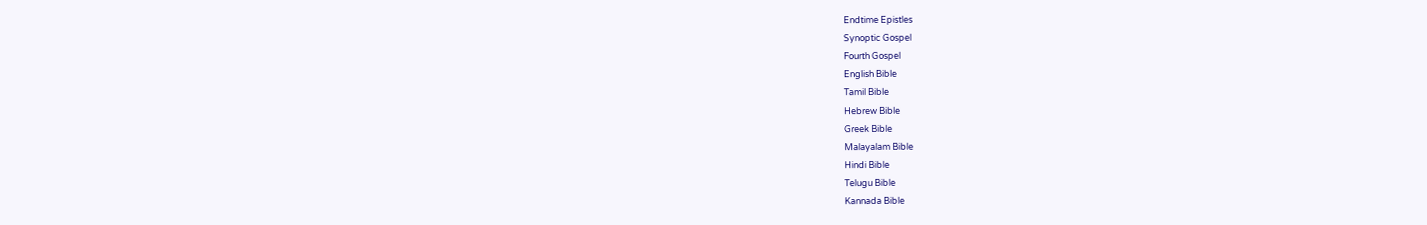Endtime Epistles
Synoptic Gospel
Fourth Gospel
English Bible
Tamil Bible
Hebrew Bible
Greek Bible
Malayalam Bible
Hindi Bible
Telugu Bible
Kannada Bible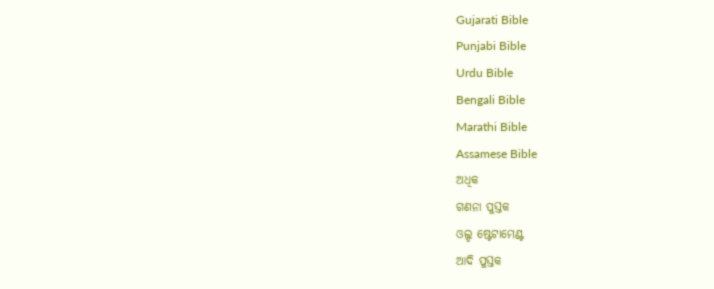Gujarati Bible
Punjabi Bible
Urdu Bible
Bengali Bible
Marathi Bible
Assamese Bible
ଅଧିକ
ଗଣନା ପୁସ୍ତକ
ଓଲ୍ଡ ଷ୍ଟେଟାମେଣ୍ଟ
ଆଦି ପୁସ୍ତକ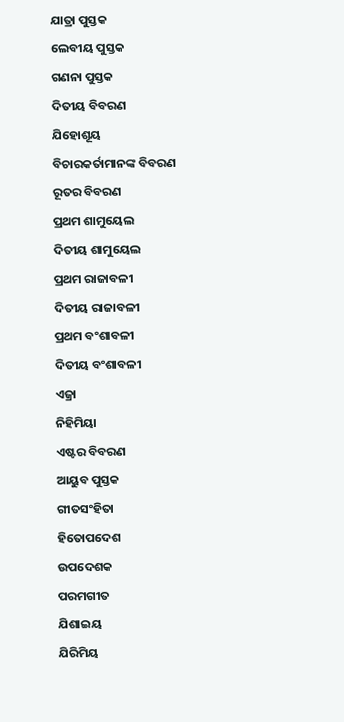ଯାତ୍ରା ପୁସ୍ତକ
ଲେବୀୟ ପୁସ୍ତକ
ଗଣନା ପୁସ୍ତକ
ଦିତୀୟ ବିବରଣ
ଯିହୋଶୂୟ
ବିଚାରକର୍ତାମାନଙ୍କ ବିବରଣ
ରୂତର ବିବରଣ
ପ୍ରଥମ ଶାମୁୟେଲ
ଦିତୀୟ ଶାମୁୟେଲ
ପ୍ରଥମ ରାଜାବଳୀ
ଦିତୀୟ ରାଜାବଳୀ
ପ୍ରଥମ ବଂଶାବଳୀ
ଦିତୀୟ ବଂଶାବଳୀ
ଏଜ୍ରା
ନିହିମିୟା
ଏଷ୍ଟର ବିବରଣ
ଆୟୁବ ପୁସ୍ତକ
ଗୀତସଂହିତା
ହିତୋପଦେଶ
ଉପଦେଶକ
ପରମଗୀତ
ଯିଶାଇୟ
ଯିରିମିୟ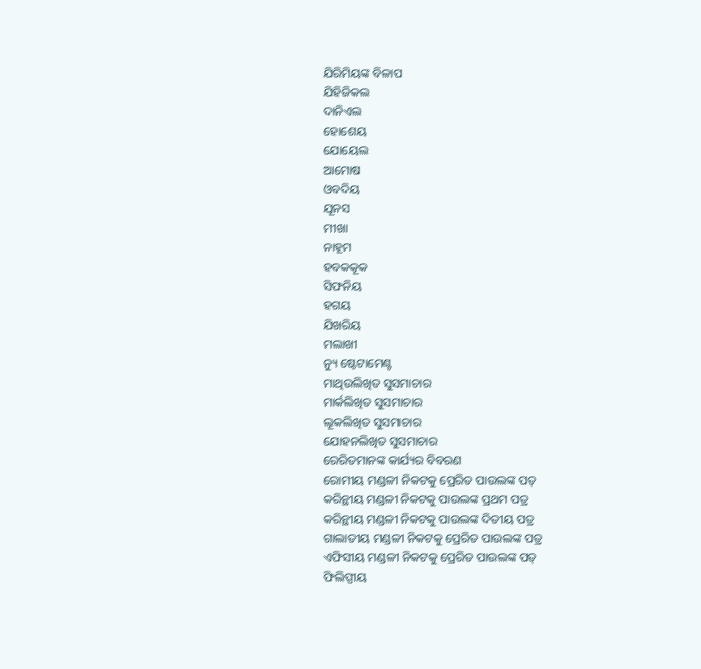ଯିରିମିୟଙ୍କ ବିଳାପ
ଯିହିଜିକଲ
ଦାନିଏଲ
ହୋଶେୟ
ଯୋୟେଲ
ଆମୋଷ
ଓବଦିୟ
ଯୂନସ
ମୀଖା
ନାହୂମ
ହବକକୂକ
ସିଫନିୟ
ହଗୟ
ଯିଖରିୟ
ମଲାଖୀ
ନ୍ୟୁ ଷ୍ଟେଟାମେଣ୍ଟ
ମାଥିଉଲିଖିତ ସୁସମାଚାର
ମାର୍କଲିଖିତ ସୁସମାଚାର
ଲୂକଲିଖିତ ସୁସମାଚାର
ଯୋହନଲିଖିତ ସୁସମାଚାର
ରେରିତମାନଙ୍କ କାର୍ଯ୍ୟର ବିବରଣ
ରୋମୀୟ ମଣ୍ଡଳୀ ନିକଟକୁ ପ୍ରେରିତ ପାଉଲଙ୍କ ପତ୍
କରିନ୍ଥୀୟ ମଣ୍ଡଳୀ ନିକଟକୁ ପାଉଲଙ୍କ ପ୍ରଥମ ପତ୍ର
କରିନ୍ଥୀୟ ମଣ୍ଡଳୀ ନିକଟକୁ ପାଉଲଙ୍କ ଦିତୀୟ ପତ୍ର
ଗାଲାତୀୟ ମଣ୍ଡଳୀ ନିକଟକୁ ପ୍ରେରିତ ପାଉଲଙ୍କ ପତ୍ର
ଏଫିସୀୟ ମଣ୍ଡଳୀ ନିକଟକୁ ପ୍ରେରିତ ପାଉଲଙ୍କ ପତ୍
ଫିଲିପ୍ପୀୟ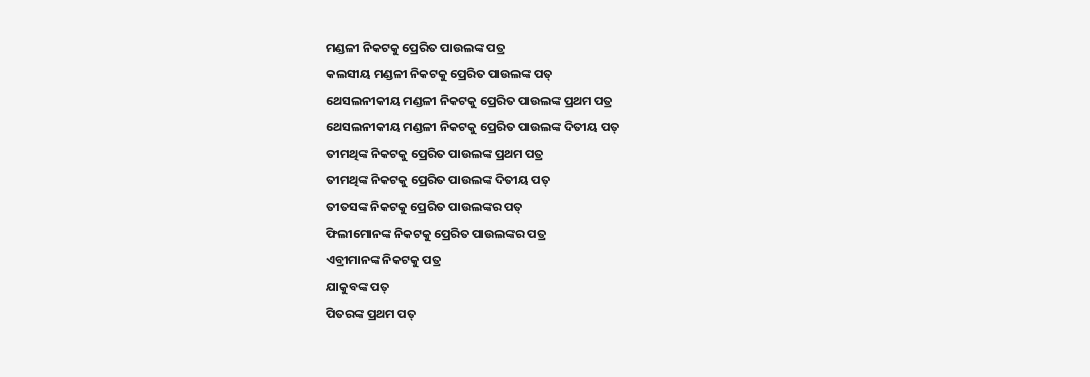ମଣ୍ଡଳୀ ନିକଟକୁ ପ୍ରେରିତ ପାଉଲଙ୍କ ପତ୍ର
କଲସୀୟ ମଣ୍ଡଳୀ ନିକଟକୁ ପ୍ରେରିତ ପାଉଲଙ୍କ ପତ୍
ଥେସଲନୀକୀୟ ମଣ୍ଡଳୀ ନିକଟକୁ ପ୍ରେରିତ ପାଉଲଙ୍କ ପ୍ରଥମ ପତ୍ର
ଥେସଲନୀକୀୟ ମଣ୍ଡଳୀ ନିକଟକୁ ପ୍ରେରିତ ପାଉଲଙ୍କ ଦିତୀୟ ପତ୍
ତୀମଥିଙ୍କ ନିକଟକୁ ପ୍ରେରିତ ପାଉଲଙ୍କ ପ୍ରଥମ ପତ୍ର
ତୀମଥିଙ୍କ ନିକଟକୁ ପ୍ରେରିତ ପାଉଲଙ୍କ ଦିତୀୟ ପତ୍
ତୀତସଙ୍କ ନିକଟକୁ ପ୍ରେରିତ ପାଉଲଙ୍କର ପତ୍
ଫିଲୀମୋନଙ୍କ ନିକଟକୁ ପ୍ରେରିତ ପାଉଲଙ୍କର ପତ୍ର
ଏବ୍ରୀମାନଙ୍କ ନିକଟକୁ ପତ୍ର
ଯାକୁବଙ୍କ ପତ୍
ପିତରଙ୍କ ପ୍ରଥମ ପତ୍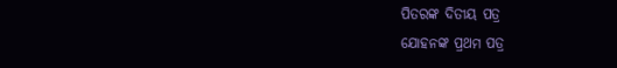ପିତରଙ୍କ ଦିତୀୟ ପତ୍ର
ଯୋହନଙ୍କ ପ୍ରଥମ ପତ୍ର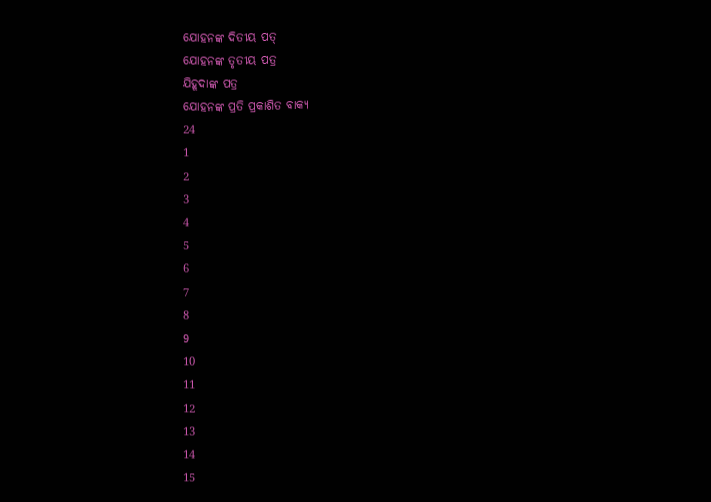ଯୋହନଙ୍କ ଦିତୀୟ ପତ୍
ଯୋହନଙ୍କ ତୃତୀୟ ପତ୍ର
ଯିହୂଦାଙ୍କ ପତ୍ର
ଯୋହନଙ୍କ ପ୍ରତି ପ୍ରକାଶିତ ବାକ୍ୟ
24
1
2
3
4
5
6
7
8
9
10
11
12
13
14
15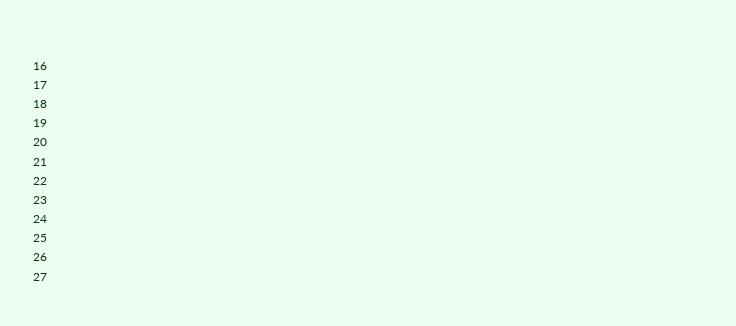16
17
18
19
20
21
22
23
24
25
26
27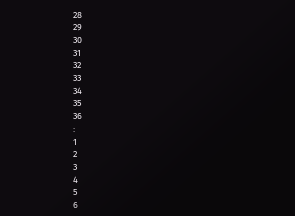28
29
30
31
32
33
34
35
36
:
1
2
3
4
5
6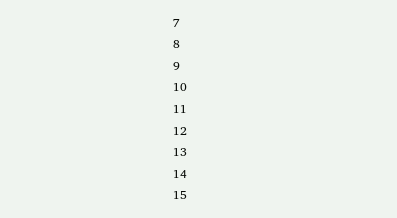7
8
9
10
11
12
13
14
15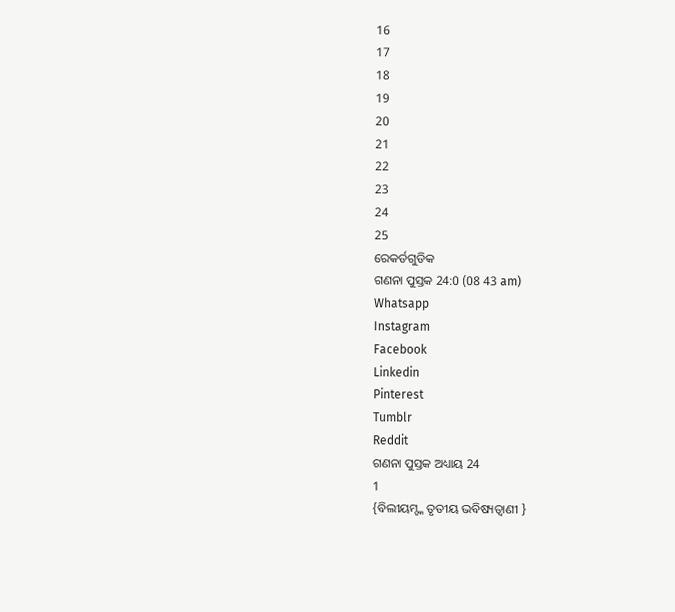16
17
18
19
20
21
22
23
24
25
ରେକର୍ଡଗୁଡିକ
ଗଣନା ପୁସ୍ତକ 24:0 (08 43 am)
Whatsapp
Instagram
Facebook
Linkedin
Pinterest
Tumblr
Reddit
ଗଣନା ପୁସ୍ତକ ଅଧ୍ୟାୟ 24
1
{ବିଲୀୟମ୍ଙ୍କ ତୃତୀୟ ଭବିଷ୍ୟତ୍ବାଣୀ }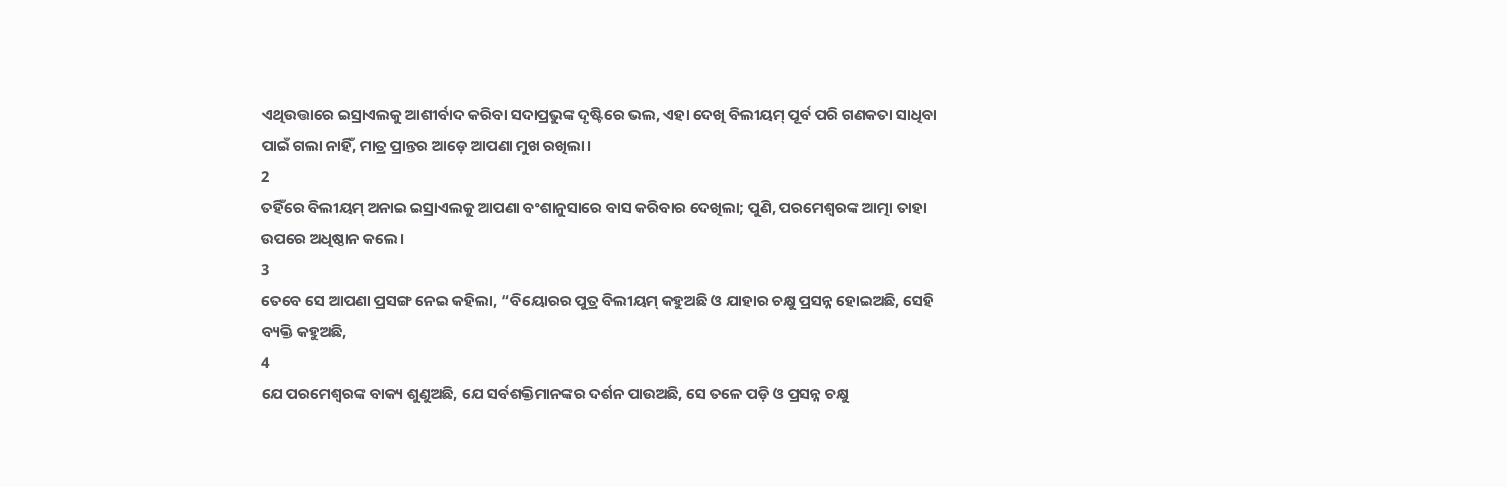ଏଥିଉତ୍ତାରେ ଇସ୍ରାଏଲକୁ ଆଶୀର୍ବାଦ କରିବା ସଦାପ୍ରଭୁଙ୍କ ଦୃଷ୍ଟିରେ ଭଲ, ଏହା ଦେଖି ବିଲୀୟମ୍ ପୂର୍ବ ପରି ଗଣକତା ସାଧିବା ପାଇଁ ଗଲା ନାହିଁ, ମାତ୍ର ପ୍ରାନ୍ତର ଆଡ଼େ ଆପଣା ମୁଖ ରଖିଲା।
2
ତହିଁରେ ବିଲୀୟମ୍ ଅନାଇ ଇସ୍ରାଏଲକୁ ଆପଣା ବଂଶାନୁସାରେ ବାସ କରିବାର ଦେଖିଲା; ପୁଣି, ପରମେଶ୍ୱରଙ୍କ ଆତ୍ମା ତାହା ଉପରେ ଅଧିଷ୍ଠାନ କଲେ।
3
ତେବେ ସେ ଆପଣା ପ୍ରସଙ୍ଗ ନେଇ କହିଲା, “ବିୟୋରର ପୁତ୍ର ବିଲୀୟମ୍ କହୁଅଛି ଓ ଯାହାର ଚକ୍ଷୁ ପ୍ରସନ୍ନ ହୋଇଅଛି, ସେହି ବ୍ୟକ୍ତି କହୁଅଛି,
4
ଯେ ପରମେଶ୍ୱରଙ୍କ ବାକ୍ୟ ଶୁଣୁଅଛି, ଯେ ସର୍ବଶକ୍ତିମାନଙ୍କର ଦର୍ଶନ ପାଉଅଛି, ସେ ତଳେ ପଡ଼ି ଓ ପ୍ରସନ୍ନ ଚକ୍ଷୁ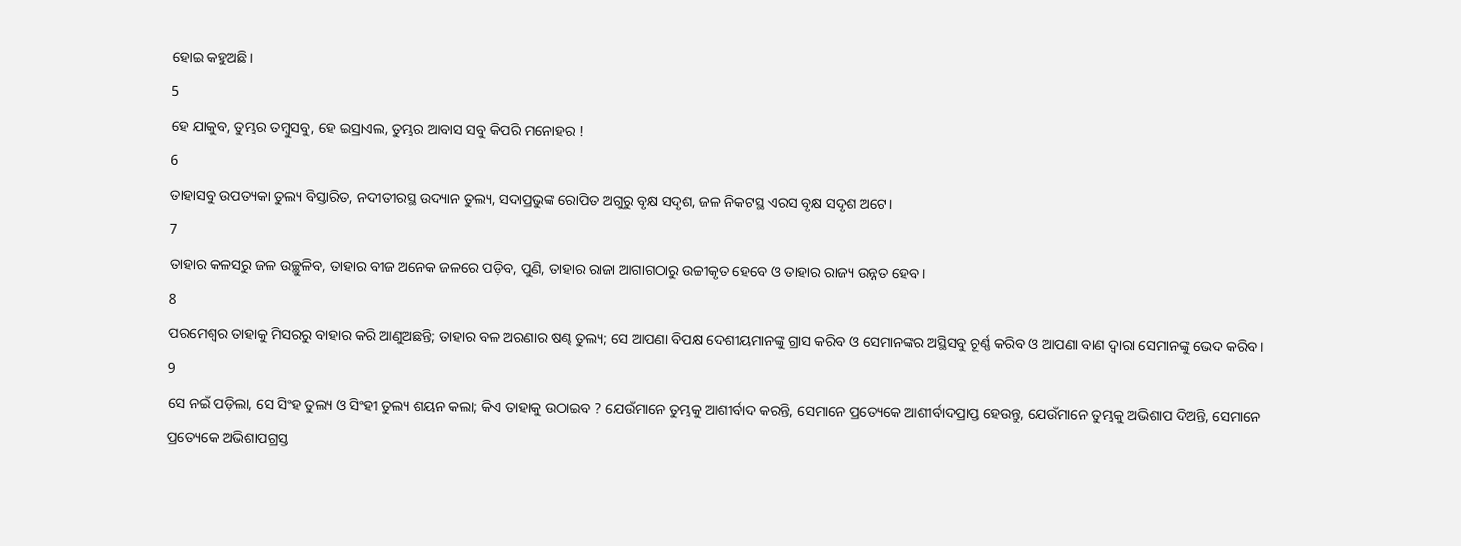ହୋଇ କହୁଅଛି।
5
ହେ ଯାକୁବ, ତୁମ୍ଭର ତମ୍ବୁସବୁ, ହେ ଇସ୍ରାଏଲ, ତୁମ୍ଭର ଆବାସ ସବୁ କିପରି ମନୋହର !
6
ତାହାସବୁ ଉପତ୍ୟକା ତୁଲ୍ୟ ବିସ୍ତାରିତ, ନଦୀତୀରସ୍ଥ ଉଦ୍ୟାନ ତୁଲ୍ୟ, ସଦାପ୍ରଭୁଙ୍କ ରୋପିତ ଅଗୁରୁ ବୃକ୍ଷ ସଦୃଶ, ଜଳ ନିକଟସ୍ଥ ଏରସ ବୃକ୍ଷ ସଦୃଶ ଅଟେ।
7
ତାହାର କଳସରୁ ଜଳ ଉଚ୍ଛୁଳିବ, ତାହାର ବୀଜ ଅନେକ ଜଳରେ ପଡ଼ିବ, ପୁଣି, ତାହାର ରାଜା ଆଗାଗଠାରୁ ଉଚ୍ଚୀକୃତ ହେବେ ଓ ତାହାର ରାଜ୍ୟ ଉନ୍ନତ ହେବ।
8
ପରମେଶ୍ୱର ତାହାକୁ ମିସରରୁ ବାହାର କରି ଆଣୁଅଛନ୍ତି; ତାହାର ବଳ ଅରଣାର ଷଣ୍ଢ ତୁଲ୍ୟ; ସେ ଆପଣା ବିପକ୍ଷ ଦେଶୀୟମାନଙ୍କୁ ଗ୍ରାସ କରିବ ଓ ସେମାନଙ୍କର ଅସ୍ଥିସବୁ ଚୂର୍ଣ୍ଣ କରିବ ଓ ଆପଣା ବାଣ ଦ୍ୱାରା ସେମାନଙ୍କୁ ଭେଦ କରିବ।
9
ସେ ନଇଁ ପଡ଼ିଲା, ସେ ସିଂହ ତୁଲ୍ୟ ଓ ସିଂହୀ ତୁଲ୍ୟ ଶୟନ କଲା; କିଏ ତାହାକୁ ଉଠାଇବ ? ଯେଉଁମାନେ ତୁମ୍ଭକୁ ଆଶୀର୍ବାଦ କରନ୍ତି, ସେମାନେ ପ୍ରତ୍ୟେକେ ଆଶୀର୍ବାଦପ୍ରାପ୍ତ ହେଉନ୍ତୁ, ଯେଉଁମାନେ ତୁମ୍ଭକୁ ଅଭିଶାପ ଦିଅନ୍ତି, ସେମାନେ ପ୍ରତ୍ୟେକେ ଅଭିଶାପଗ୍ରସ୍ତ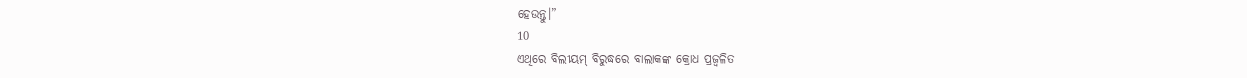ହେଉନ୍ତୁ।”
10
ଏଥିରେ ବିଲୀୟମ୍ ବିରୁଦ୍ଧରେ ବାଲାକଙ୍କ କ୍ରୋଧ ପ୍ରଜ୍ୱଳିତ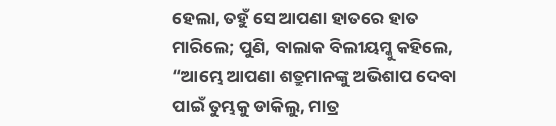ହେଲା, ତହୁଁ ସେ ଆପଣା ହାତରେ ହାତ ମାରିଲେ; ପୁଣି, ବାଲାକ ବିଲୀୟମ୍କୁ କହିଲେ, “ଆମ୍ଭେ ଆପଣା ଶତ୍ରୁମାନଙ୍କୁ ଅଭିଶାପ ଦେବା ପାଇଁ ତୁମ୍ଭକୁ ଡାକିଲୁ, ମାତ୍ର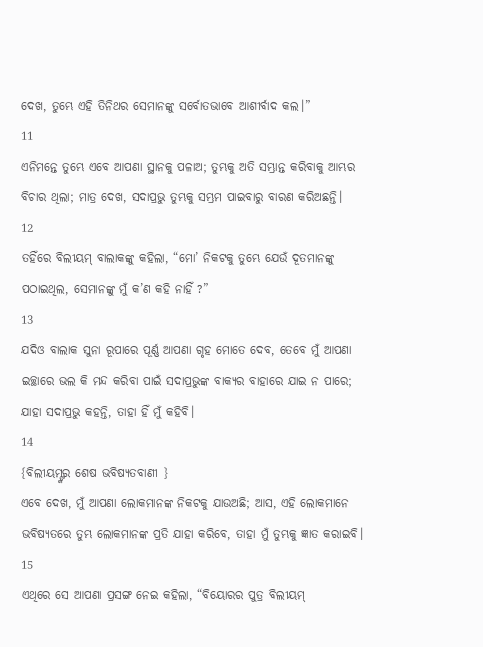ଦେଖ, ତୁମ୍ଭେ ଏହି ତିନିଥର ସେମାନଙ୍କୁ ସର୍ବୋତଭାବେ ଆଶୀର୍ବାଦ କଲ।”
11
ଏନିମନ୍ତେ ତୁମ୍ଭେ ଏବେ ଆପଣା ସ୍ଥାନକୁ ପଳାଅ; ତୁମ୍ଭକୁ ଅତି ସମ୍ଭ୍ରାନ୍ତ କରିବାକୁ ଆମ୍ଭର ବିଚାର ଥିଲା; ମାତ୍ର ଦେଖ, ସଦାପ୍ରଭୁ ତୁମ୍ଭକୁ ସମ୍ଭ୍ରମ ପାଇବାରୁ ବାରଣ କରିଅଛନ୍ତି।
12
ତହିଁରେ ବିଲୀୟମ୍ ବାଲାକଙ୍କୁ କହିଲା, “ମୋ’ ନିକଟକୁ ତୁମ୍ଭେ ଯେଉଁ ଦୂତମାନଙ୍କୁ ପଠାଇଥିଲ, ସେମାନଙ୍କୁ ମୁଁ କ’ଣ କହି ନାହିଁ ?”
13
ଯଦିଓ ବାଲାକ ସୁନା ରୂପାରେ ପୂର୍ଣ୍ଣ ଆପଣା ଗୃହ ମୋତେ ଦେବ, ତେବେ ମୁଁ ଆପଣା ଇଚ୍ଛାରେ ଭଲ କି ମନ୍ଦ କରିବା ପାଇଁ ସଦାପ୍ରଭୁଙ୍କ ବାକ୍ୟର ବାହାରେ ଯାଇ ନ ପାରେ; ଯାହା ସଦାପ୍ରଭୁ କହନ୍ତି, ତାହା ହିଁ ମୁଁ କହିବି।
14
{ବିଲୀୟମ୍ଙ୍କର ଶେଷ ଭବିଷ୍ୟତବାଣୀ }
ଏବେ ଦେଖ, ମୁଁ ଆପଣା ଲୋକମାନଙ୍କ ନିକଟକୁ ଯାଉଅଛି; ଆସ, ଏହି ଲୋକମାନେ ଭବିଷ୍ୟତରେ ତୁମ୍ଭ ଲୋକମାନଙ୍କ ପ୍ରତି ଯାହା କରିବେ, ତାହା ମୁଁ ତୁମ୍ଭକୁ ଜ୍ଞାତ କରାଇବି।
15
ଏଥିରେ ସେ ଆପଣା ପ୍ରସଙ୍ଗ ନେଇ କହିଲା, “ବିୟୋରର ପୁତ୍ର ବିଲୀୟମ୍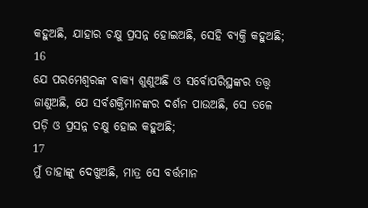କହୁଅଛି, ଯାହାର ଚକ୍ଷୁ ପ୍ରସନ୍ନ ହୋଇଅଛି, ସେହି ବ୍ୟକ୍ତି କହୁଅଛି;
16
ଯେ ପରମେଶ୍ୱରଙ୍କ ବାକ୍ୟ ଶୁଣୁଅଛି ଓ ସର୍ବୋପରିସ୍ଥଙ୍କର ତତ୍ତ୍ୱ ଜାଣୁଅଛି, ଯେ ସର୍ବଶକ୍ତିମାନଙ୍କର ଦର୍ଶନ ପାଉଅଛି, ସେ ତଳେ ପଡ଼ି ଓ ପ୍ରସନ୍ନ ଚକ୍ଷୁ ହୋଇ କହୁଅଛି;
17
ମୁଁ ତାହାଙ୍କୁ ଦେଖୁଅଛି, ମାତ୍ର ସେ ବର୍ତ୍ତମାନ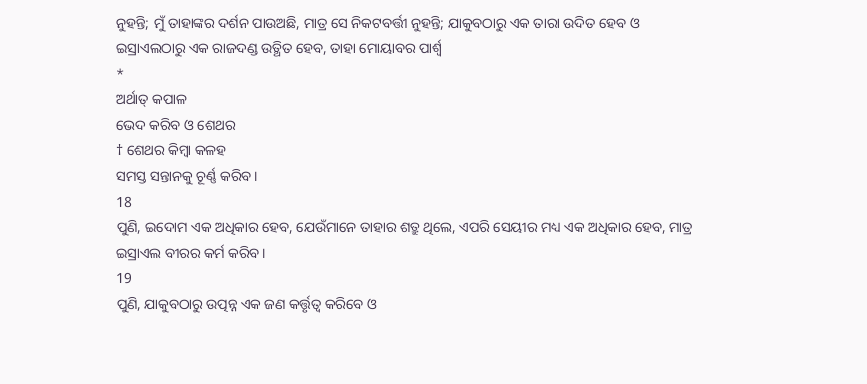ନୁହନ୍ତି; ମୁଁ ତାହାଙ୍କର ଦର୍ଶନ ପାଉଅଛି, ମାତ୍ର ସେ ନିକଟବର୍ତ୍ତୀ ନୁହନ୍ତି; ଯାକୁବଠାରୁ ଏକ ତାରା ଉଦିତ ହେବ ଓ ଇସ୍ରାଏଲଠାରୁ ଏକ ରାଜଦଣ୍ଡ ଉତ୍ଥିତ ହେବ, ତାହା ମୋୟାବର ପାର୍ଶ୍ୱ
*
ଅର୍ଥାତ୍ କପାଳ
ଭେଦ କରିବ ଓ ଶେଥର
† ଶେଥର କିମ୍ବା କଳହ
ସମସ୍ତ ସନ୍ତାନକୁ ଚୂର୍ଣ୍ଣ କରିବ।
18
ପୁଣି, ଇଦୋମ ଏକ ଅଧିକାର ହେବ, ଯେଉଁମାନେ ତାହାର ଶତ୍ରୁ ଥିଲେ, ଏପରି ସେୟୀର ମଧ୍ୟ ଏକ ଅଧିକାର ହେବ, ମାତ୍ର ଇସ୍ରାଏଲ ବୀରର କର୍ମ କରିବ।
19
ପୁଣି, ଯାକୁବଠାରୁ ଉତ୍ପନ୍ନ ଏକ ଜଣ କର୍ତ୍ତୃତ୍ୱ କରିବେ ଓ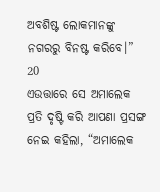ଅବଶିଷ୍ଟ ଲୋକମାନଙ୍କୁ ନଗରରୁ ବିନଷ୍ଟ କରିବେ।”
20
ଏଉତ୍ତାରେ ସେ ଅମାଲେକ ପ୍ରତି ଦୃଷ୍ଟି କରି ଆପଣା ପ୍ରସଙ୍ଗ ନେଇ କହିଲା, “ଅମାଲେକ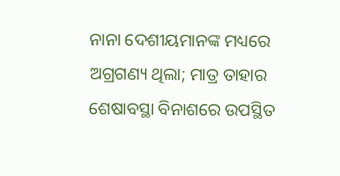ନାନା ଦେଶୀୟମାନଙ୍କ ମଧ୍ୟରେ ଅଗ୍ରଗଣ୍ୟ ଥିଲା; ମାତ୍ର ତାହାର ଶେଷାବସ୍ଥା ବିନାଶରେ ଉପସ୍ଥିତ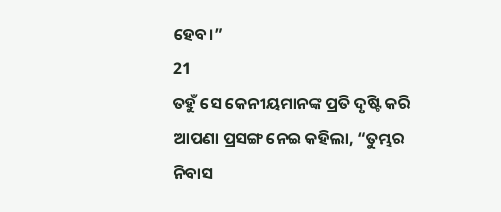ହେବ।”
21
ତହୁଁ ସେ କେନୀୟମାନଙ୍କ ପ୍ରତି ଦୃଷ୍ଟି କରି ଆପଣା ପ୍ରସଙ୍ଗ ନେଇ କହିଲା, “ତୁମ୍ଭର ନିବାସ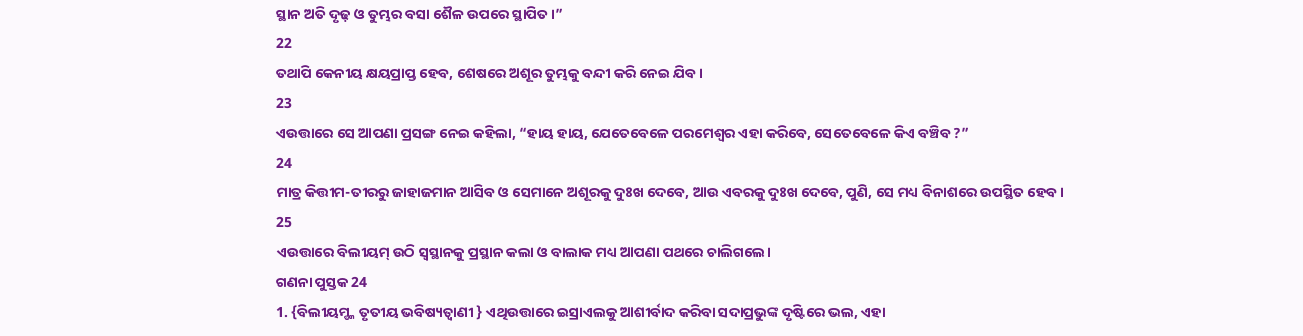ସ୍ଥାନ ଅତି ଦୃଢ଼ ଓ ତୁମ୍ଭର ବସା ଶୈଳ ଉପରେ ସ୍ଥାପିତ।”
22
ତଥାପି କେନୀୟ କ୍ଷୟପ୍ରାପ୍ତ ହେବ, ଶେଷରେ ଅଶୂର ତୁମ୍ଭକୁ ବନ୍ଦୀ କରି ନେଇ ଯିବ।
23
ଏଉତ୍ତାରେ ସେ ଆପଣା ପ୍ରସଙ୍ଗ ନେଇ କହିଲା, “ହାୟ ହାୟ, ଯେତେବେଳେ ପରମେଶ୍ୱର ଏହା କରିବେ, ସେତେବେଳେ କିଏ ବଞ୍ଚିବ ?”
24
ମାତ୍ର କିତ୍ତୀମ-ତୀରରୁ ଜାହାଜମାନ ଆସିବ ଓ ସେମାନେ ଅଶୂରକୁ ଦୁଃଖ ଦେବେ, ଆଉ ଏବରକୁ ଦୁଃଖ ଦେବେ, ପୁଣି, ସେ ମଧ୍ୟ ବିନାଶରେ ଉପସ୍ଥିତ ହେବ।
25
ଏଉତ୍ତାରେ ବିଲୀୟମ୍ ଉଠି ସ୍ୱସ୍ଥାନକୁ ପ୍ରସ୍ଥାନ କଲା ଓ ବାଲାକ ମଧ୍ୟ ଆପଣା ପଥରେ ଚାଲିଗଲେ।
ଗଣନା ପୁସ୍ତକ 24
1. {ବିଲୀୟମ୍ଙ୍କ ତୃତୀୟ ଭବିଷ୍ୟତ୍ବାଣୀ } ଏଥିଉତ୍ତାରେ ଇସ୍ରାଏଲକୁ ଆଶୀର୍ବାଦ କରିବା ସଦାପ୍ରଭୁଙ୍କ ଦୃଷ୍ଟିରେ ଭଲ, ଏହା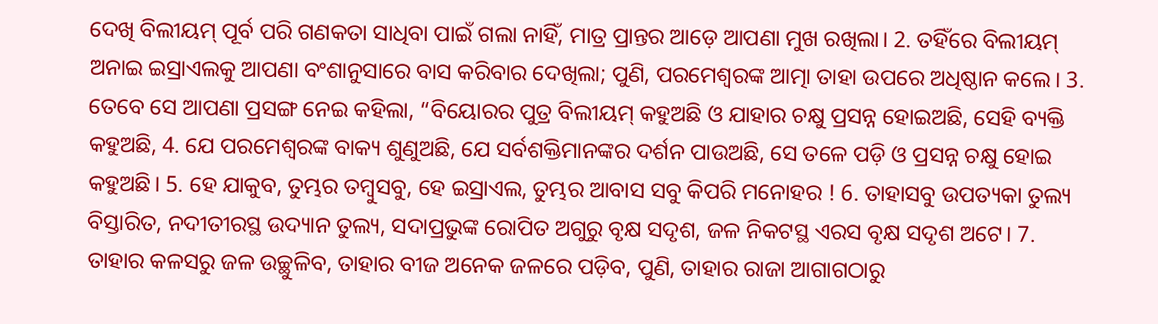ଦେଖି ବିଲୀୟମ୍ ପୂର୍ବ ପରି ଗଣକତା ସାଧିବା ପାଇଁ ଗଲା ନାହିଁ, ମାତ୍ର ପ୍ରାନ୍ତର ଆଡ଼େ ଆପଣା ମୁଖ ରଖିଲା। 2. ତହିଁରେ ବିଲୀୟମ୍ ଅନାଇ ଇସ୍ରାଏଲକୁ ଆପଣା ବଂଶାନୁସାରେ ବାସ କରିବାର ଦେଖିଲା; ପୁଣି, ପରମେଶ୍ୱରଙ୍କ ଆତ୍ମା ତାହା ଉପରେ ଅଧିଷ୍ଠାନ କଲେ। 3. ତେବେ ସେ ଆପଣା ପ୍ରସଙ୍ଗ ନେଇ କହିଲା, “ବିୟୋରର ପୁତ୍ର ବିଲୀୟମ୍ କହୁଅଛି ଓ ଯାହାର ଚକ୍ଷୁ ପ୍ରସନ୍ନ ହୋଇଅଛି, ସେହି ବ୍ୟକ୍ତି କହୁଅଛି, 4. ଯେ ପରମେଶ୍ୱରଙ୍କ ବାକ୍ୟ ଶୁଣୁଅଛି, ଯେ ସର୍ବଶକ୍ତିମାନଙ୍କର ଦର୍ଶନ ପାଉଅଛି, ସେ ତଳେ ପଡ଼ି ଓ ପ୍ରସନ୍ନ ଚକ୍ଷୁ ହୋଇ କହୁଅଛି। 5. ହେ ଯାକୁବ, ତୁମ୍ଭର ତମ୍ବୁସବୁ, ହେ ଇସ୍ରାଏଲ, ତୁମ୍ଭର ଆବାସ ସବୁ କିପରି ମନୋହର ! 6. ତାହାସବୁ ଉପତ୍ୟକା ତୁଲ୍ୟ ବିସ୍ତାରିତ, ନଦୀତୀରସ୍ଥ ଉଦ୍ୟାନ ତୁଲ୍ୟ, ସଦାପ୍ରଭୁଙ୍କ ରୋପିତ ଅଗୁରୁ ବୃକ୍ଷ ସଦୃଶ, ଜଳ ନିକଟସ୍ଥ ଏରସ ବୃକ୍ଷ ସଦୃଶ ଅଟେ। 7. ତାହାର କଳସରୁ ଜଳ ଉଚ୍ଛୁଳିବ, ତାହାର ବୀଜ ଅନେକ ଜଳରେ ପଡ଼ିବ, ପୁଣି, ତାହାର ରାଜା ଆଗାଗଠାରୁ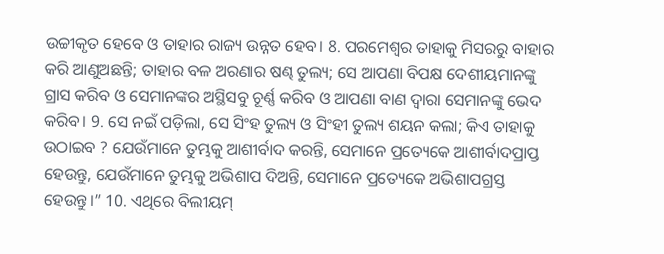ଉଚ୍ଚୀକୃତ ହେବେ ଓ ତାହାର ରାଜ୍ୟ ଉନ୍ନତ ହେବ। 8. ପରମେଶ୍ୱର ତାହାକୁ ମିସରରୁ ବାହାର କରି ଆଣୁଅଛନ୍ତି; ତାହାର ବଳ ଅରଣାର ଷଣ୍ଢ ତୁଲ୍ୟ; ସେ ଆପଣା ବିପକ୍ଷ ଦେଶୀୟମାନଙ୍କୁ ଗ୍ରାସ କରିବ ଓ ସେମାନଙ୍କର ଅସ୍ଥିସବୁ ଚୂର୍ଣ୍ଣ କରିବ ଓ ଆପଣା ବାଣ ଦ୍ୱାରା ସେମାନଙ୍କୁ ଭେଦ କରିବ। 9. ସେ ନଇଁ ପଡ଼ିଲା, ସେ ସିଂହ ତୁଲ୍ୟ ଓ ସିଂହୀ ତୁଲ୍ୟ ଶୟନ କଲା; କିଏ ତାହାକୁ ଉଠାଇବ ? ଯେଉଁମାନେ ତୁମ୍ଭକୁ ଆଶୀର୍ବାଦ କରନ୍ତି, ସେମାନେ ପ୍ରତ୍ୟେକେ ଆଶୀର୍ବାଦପ୍ରାପ୍ତ ହେଉନ୍ତୁ, ଯେଉଁମାନେ ତୁମ୍ଭକୁ ଅଭିଶାପ ଦିଅନ୍ତି, ସେମାନେ ପ୍ରତ୍ୟେକେ ଅଭିଶାପଗ୍ରସ୍ତ ହେଉନ୍ତୁ।” 10. ଏଥିରେ ବିଲୀୟମ୍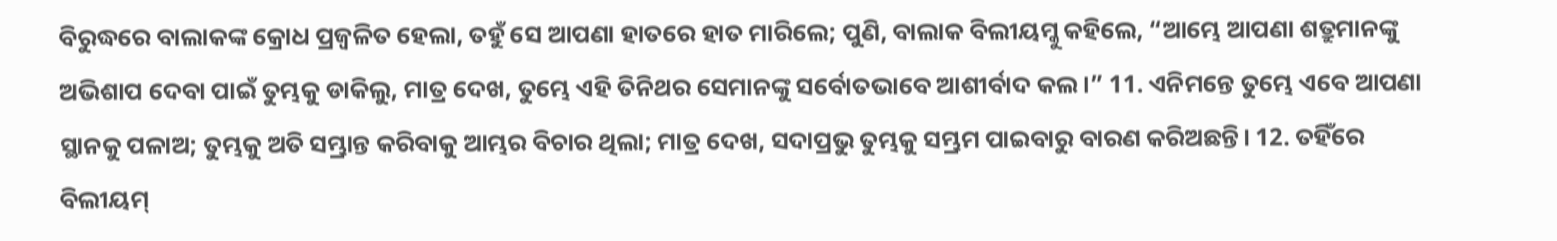ବିରୁଦ୍ଧରେ ବାଲାକଙ୍କ କ୍ରୋଧ ପ୍ରଜ୍ୱଳିତ ହେଲା, ତହୁଁ ସେ ଆପଣା ହାତରେ ହାତ ମାରିଲେ; ପୁଣି, ବାଲାକ ବିଲୀୟମ୍କୁ କହିଲେ, “ଆମ୍ଭେ ଆପଣା ଶତ୍ରୁମାନଙ୍କୁ ଅଭିଶାପ ଦେବା ପାଇଁ ତୁମ୍ଭକୁ ଡାକିଲୁ, ମାତ୍ର ଦେଖ, ତୁମ୍ଭେ ଏହି ତିନିଥର ସେମାନଙ୍କୁ ସର୍ବୋତଭାବେ ଆଶୀର୍ବାଦ କଲ।” 11. ଏନିମନ୍ତେ ତୁମ୍ଭେ ଏବେ ଆପଣା ସ୍ଥାନକୁ ପଳାଅ; ତୁମ୍ଭକୁ ଅତି ସମ୍ଭ୍ରାନ୍ତ କରିବାକୁ ଆମ୍ଭର ବିଚାର ଥିଲା; ମାତ୍ର ଦେଖ, ସଦାପ୍ରଭୁ ତୁମ୍ଭକୁ ସମ୍ଭ୍ରମ ପାଇବାରୁ ବାରଣ କରିଅଛନ୍ତି। 12. ତହିଁରେ ବିଲୀୟମ୍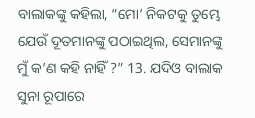ବାଲାକଙ୍କୁ କହିଲା, “ମୋ’ ନିକଟକୁ ତୁମ୍ଭେ ଯେଉଁ ଦୂତମାନଙ୍କୁ ପଠାଇଥିଲ, ସେମାନଙ୍କୁ ମୁଁ କ’ଣ କହି ନାହିଁ ?” 13. ଯଦିଓ ବାଲାକ ସୁନା ରୂପାରେ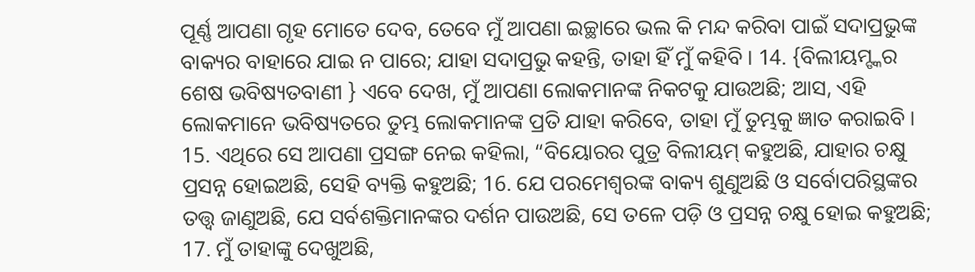ପୂର୍ଣ୍ଣ ଆପଣା ଗୃହ ମୋତେ ଦେବ, ତେବେ ମୁଁ ଆପଣା ଇଚ୍ଛାରେ ଭଲ କି ମନ୍ଦ କରିବା ପାଇଁ ସଦାପ୍ରଭୁଙ୍କ ବାକ୍ୟର ବାହାରେ ଯାଇ ନ ପାରେ; ଯାହା ସଦାପ୍ରଭୁ କହନ୍ତି, ତାହା ହିଁ ମୁଁ କହିବି। 14. {ବିଲୀୟମ୍ଙ୍କର ଶେଷ ଭବିଷ୍ୟତବାଣୀ } ଏବେ ଦେଖ, ମୁଁ ଆପଣା ଲୋକମାନଙ୍କ ନିକଟକୁ ଯାଉଅଛି; ଆସ, ଏହି ଲୋକମାନେ ଭବିଷ୍ୟତରେ ତୁମ୍ଭ ଲୋକମାନଙ୍କ ପ୍ରତି ଯାହା କରିବେ, ତାହା ମୁଁ ତୁମ୍ଭକୁ ଜ୍ଞାତ କରାଇବି। 15. ଏଥିରେ ସେ ଆପଣା ପ୍ରସଙ୍ଗ ନେଇ କହିଲା, “ବିୟୋରର ପୁତ୍ର ବିଲୀୟମ୍ କହୁଅଛି, ଯାହାର ଚକ୍ଷୁ ପ୍ରସନ୍ନ ହୋଇଅଛି, ସେହି ବ୍ୟକ୍ତି କହୁଅଛି; 16. ଯେ ପରମେଶ୍ୱରଙ୍କ ବାକ୍ୟ ଶୁଣୁଅଛି ଓ ସର୍ବୋପରିସ୍ଥଙ୍କର ତତ୍ତ୍ୱ ଜାଣୁଅଛି, ଯେ ସର୍ବଶକ୍ତିମାନଙ୍କର ଦର୍ଶନ ପାଉଅଛି, ସେ ତଳେ ପଡ଼ି ଓ ପ୍ରସନ୍ନ ଚକ୍ଷୁ ହୋଇ କହୁଅଛି; 17. ମୁଁ ତାହାଙ୍କୁ ଦେଖୁଅଛି,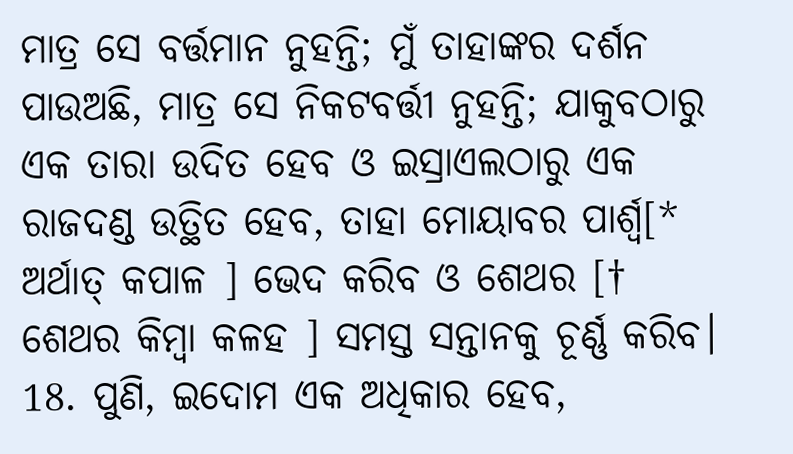ମାତ୍ର ସେ ବର୍ତ୍ତମାନ ନୁହନ୍ତି; ମୁଁ ତାହାଙ୍କର ଦର୍ଶନ ପାଉଅଛି, ମାତ୍ର ସେ ନିକଟବର୍ତ୍ତୀ ନୁହନ୍ତି; ଯାକୁବଠାରୁ ଏକ ତାରା ଉଦିତ ହେବ ଓ ଇସ୍ରାଏଲଠାରୁ ଏକ ରାଜଦଣ୍ଡ ଉତ୍ଥିତ ହେବ, ତାହା ମୋୟାବର ପାର୍ଶ୍ୱ[* ଅର୍ଥାତ୍ କପାଳ ] ଭେଦ କରିବ ଓ ଶେଥର [† ଶେଥର କିମ୍ବା କଳହ ] ସମସ୍ତ ସନ୍ତାନକୁ ଚୂର୍ଣ୍ଣ କରିବ। 18. ପୁଣି, ଇଦୋମ ଏକ ଅଧିକାର ହେବ,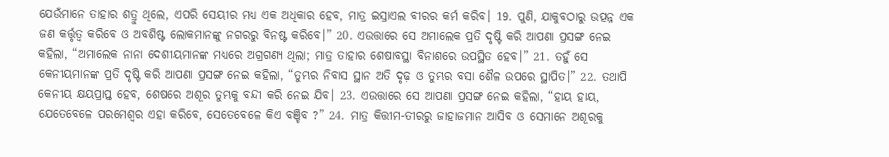ଯେଉଁମାନେ ତାହାର ଶତ୍ରୁ ଥିଲେ, ଏପରି ସେୟୀର ମଧ୍ୟ ଏକ ଅଧିକାର ହେବ, ମାତ୍ର ଇସ୍ରାଏଲ ବୀରର କର୍ମ କରିବ। 19. ପୁଣି, ଯାକୁବଠାରୁ ଉତ୍ପନ୍ନ ଏକ ଜଣ କର୍ତ୍ତୃତ୍ୱ କରିବେ ଓ ଅବଶିଷ୍ଟ ଲୋକମାନଙ୍କୁ ନଗରରୁ ବିନଷ୍ଟ କରିବେ।” 20. ଏଉତ୍ତାରେ ସେ ଅମାଲେକ ପ୍ରତି ଦୃଷ୍ଟି କରି ଆପଣା ପ୍ରସଙ୍ଗ ନେଇ କହିଲା, “ଅମାଲେକ ନାନା ଦେଶୀୟମାନଙ୍କ ମଧ୍ୟରେ ଅଗ୍ରଗଣ୍ୟ ଥିଲା; ମାତ୍ର ତାହାର ଶେଷାବସ୍ଥା ବିନାଶରେ ଉପସ୍ଥିତ ହେବ।” 21. ତହୁଁ ସେ କେନୀୟମାନଙ୍କ ପ୍ରତି ଦୃଷ୍ଟି କରି ଆପଣା ପ୍ରସଙ୍ଗ ନେଇ କହିଲା, “ତୁମ୍ଭର ନିବାସ ସ୍ଥାନ ଅତି ଦୃଢ଼ ଓ ତୁମ୍ଭର ବସା ଶୈଳ ଉପରେ ସ୍ଥାପିତ।” 22. ତଥାପି କେନୀୟ କ୍ଷୟପ୍ରାପ୍ତ ହେବ, ଶେଷରେ ଅଶୂର ତୁମ୍ଭକୁ ବନ୍ଦୀ କରି ନେଇ ଯିବ। 23. ଏଉତ୍ତାରେ ସେ ଆପଣା ପ୍ରସଙ୍ଗ ନେଇ କହିଲା, “ହାୟ ହାୟ, ଯେତେବେଳେ ପରମେଶ୍ୱର ଏହା କରିବେ, ସେତେବେଳେ କିଏ ବଞ୍ଚିବ ?” 24. ମାତ୍ର କିତ୍ତୀମ-ତୀରରୁ ଜାହାଜମାନ ଆସିବ ଓ ସେମାନେ ଅଶୂରକୁ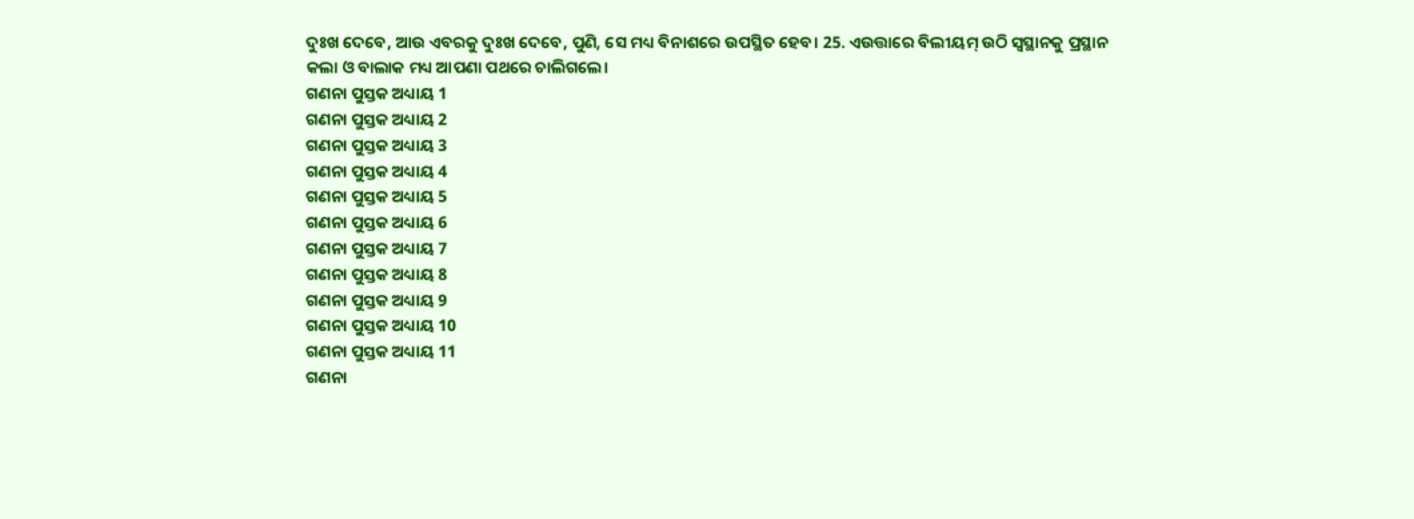ଦୁଃଖ ଦେବେ, ଆଉ ଏବରକୁ ଦୁଃଖ ଦେବେ, ପୁଣି, ସେ ମଧ୍ୟ ବିନାଶରେ ଉପସ୍ଥିତ ହେବ। 25. ଏଉତ୍ତାରେ ବିଲୀୟମ୍ ଉଠି ସ୍ୱସ୍ଥାନକୁ ପ୍ରସ୍ଥାନ କଲା ଓ ବାଲାକ ମଧ୍ୟ ଆପଣା ପଥରେ ଚାଲିଗଲେ।
ଗଣନା ପୁସ୍ତକ ଅଧ୍ୟାୟ 1
ଗଣନା ପୁସ୍ତକ ଅଧ୍ୟାୟ 2
ଗଣନା ପୁସ୍ତକ ଅଧ୍ୟାୟ 3
ଗଣନା ପୁସ୍ତକ ଅଧ୍ୟାୟ 4
ଗଣନା ପୁସ୍ତକ ଅଧ୍ୟାୟ 5
ଗଣନା ପୁସ୍ତକ ଅଧ୍ୟାୟ 6
ଗଣନା ପୁସ୍ତକ ଅଧ୍ୟାୟ 7
ଗଣନା ପୁସ୍ତକ ଅଧ୍ୟାୟ 8
ଗଣନା ପୁସ୍ତକ ଅଧ୍ୟାୟ 9
ଗଣନା ପୁସ୍ତକ ଅଧ୍ୟାୟ 10
ଗଣନା ପୁସ୍ତକ ଅଧ୍ୟାୟ 11
ଗଣନା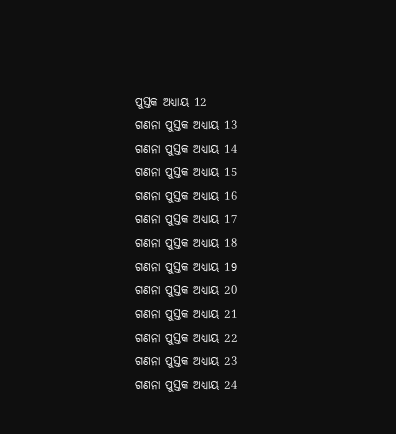ପୁସ୍ତକ ଅଧ୍ୟାୟ 12
ଗଣନା ପୁସ୍ତକ ଅଧ୍ୟାୟ 13
ଗଣନା ପୁସ୍ତକ ଅଧ୍ୟାୟ 14
ଗଣନା ପୁସ୍ତକ ଅଧ୍ୟାୟ 15
ଗଣନା ପୁସ୍ତକ ଅଧ୍ୟାୟ 16
ଗଣନା ପୁସ୍ତକ ଅଧ୍ୟାୟ 17
ଗଣନା ପୁସ୍ତକ ଅଧ୍ୟାୟ 18
ଗଣନା ପୁସ୍ତକ ଅଧ୍ୟାୟ 19
ଗଣନା ପୁସ୍ତକ ଅଧ୍ୟାୟ 20
ଗଣନା ପୁସ୍ତକ ଅଧ୍ୟାୟ 21
ଗଣନା ପୁସ୍ତକ ଅଧ୍ୟାୟ 22
ଗଣନା ପୁସ୍ତକ ଅଧ୍ୟାୟ 23
ଗଣନା ପୁସ୍ତକ ଅଧ୍ୟାୟ 24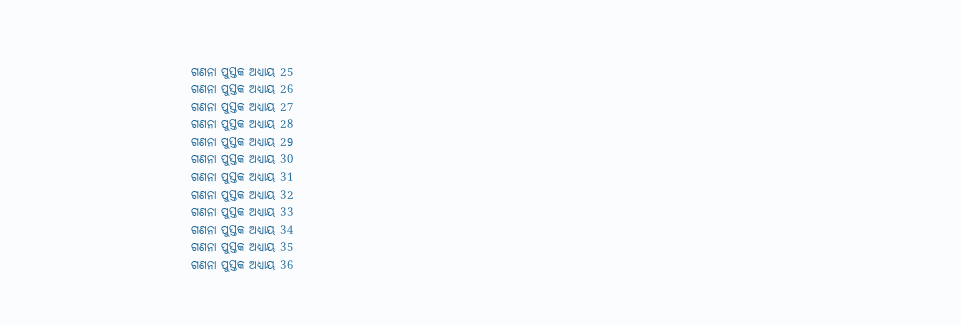ଗଣନା ପୁସ୍ତକ ଅଧ୍ୟାୟ 25
ଗଣନା ପୁସ୍ତକ ଅଧ୍ୟାୟ 26
ଗଣନା ପୁସ୍ତକ ଅଧ୍ୟାୟ 27
ଗଣନା ପୁସ୍ତକ ଅଧ୍ୟାୟ 28
ଗଣନା ପୁସ୍ତକ ଅଧ୍ୟାୟ 29
ଗଣନା ପୁସ୍ତକ ଅଧ୍ୟାୟ 30
ଗଣନା ପୁସ୍ତକ ଅଧ୍ୟାୟ 31
ଗଣନା ପୁସ୍ତକ ଅଧ୍ୟାୟ 32
ଗଣନା ପୁସ୍ତକ ଅଧ୍ୟାୟ 33
ଗଣନା ପୁସ୍ତକ ଅଧ୍ୟାୟ 34
ଗଣନା ପୁସ୍ତକ ଅଧ୍ୟାୟ 35
ଗଣନା ପୁସ୍ତକ ଅଧ୍ୟାୟ 36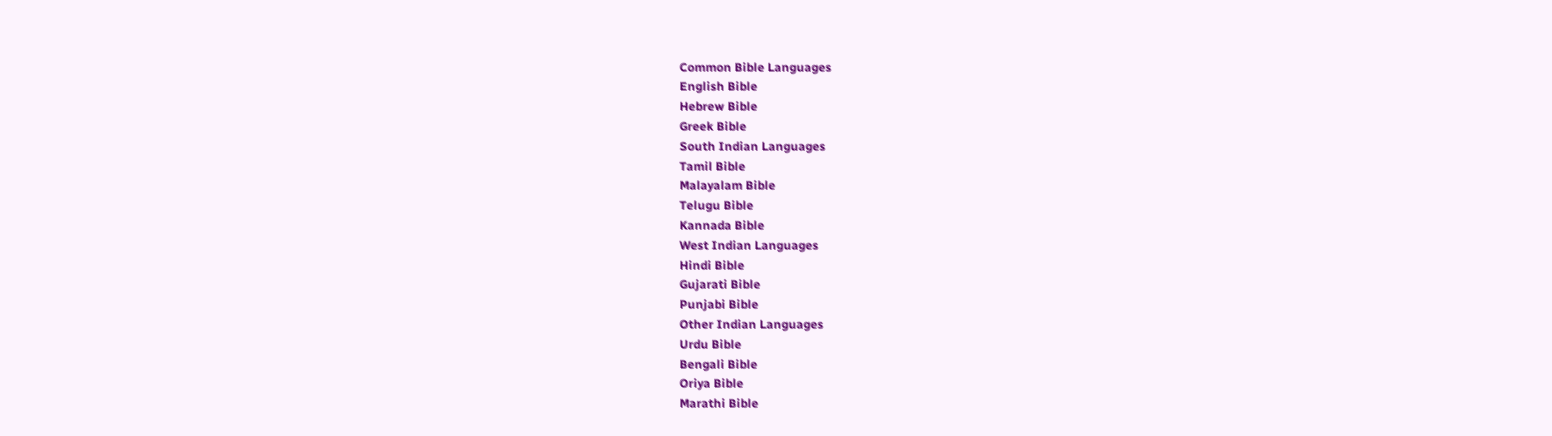Common Bible Languages
English Bible
Hebrew Bible
Greek Bible
South Indian Languages
Tamil Bible
Malayalam Bible
Telugu Bible
Kannada Bible
West Indian Languages
Hindi Bible
Gujarati Bible
Punjabi Bible
Other Indian Languages
Urdu Bible
Bengali Bible
Oriya Bible
Marathi Bible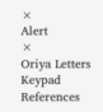×
Alert
×
Oriya Letters Keypad References